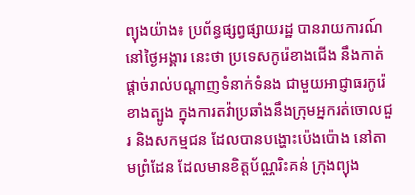ព្យុងយ៉ាង៖ ប្រព័ន្ធផ្សព្វផ្សាយរដ្ឋ បានរាយការណ៍នៅថ្ងៃអង្គារ នេះថា ប្រទេសកូរ៉េខាងជើង នឹងកាត់ផ្តាច់រាល់បណ្តាញទំនាក់ទំនង ជាមួយអាជ្ញាធរកូរ៉េខាងត្បូង ក្នុងការតវ៉ាប្រឆាំងនឹងក្រុមអ្នករត់ចោលជួរ និងសកម្មជន ដែលបានបង្ហោះប៉េងប៉ោង នៅតាមព្រំដែន ដែលមានខិត្តប័ណ្ណរិះគន់ ក្រុងព្យុង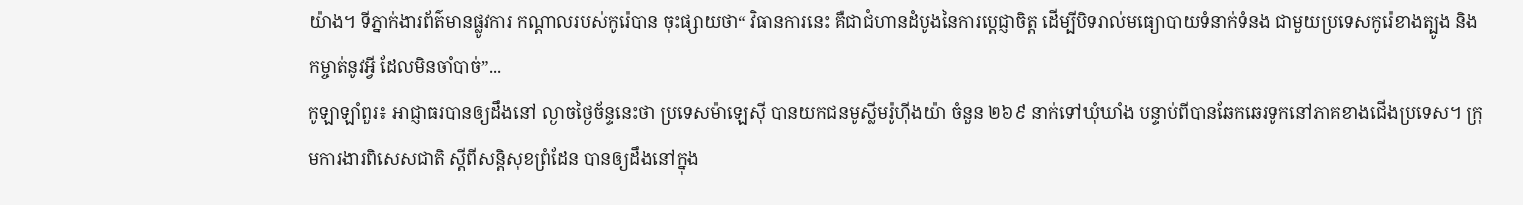យ៉ាង។ ទីភ្នាក់ងារព័ត៌មានផ្លូវការ កណ្តាលរបស់កូរ៉េបាន ចុះផ្សាយថា“ វិធានការនេះ គឺជាជំហានដំបូងនៃការប្តេជ្ញាចិត្ត ដើម្បីបិទរាល់មធ្យោបាយទំនាក់ទំនង ជាមួយប្រទេសកូរ៉េខាងត្បូង និងកម្ចាត់នូវអ្វី ដែលមិនចាំបាច់”...
កូឡាឡាំពួរ៖ អាជ្ញាធរបានឲ្យដឹងនៅ ល្ងាចថ្ងៃច័ន្ទនេះថា ប្រទេសម៉ាឡេស៊ី បានយកជនមូស្លីមរ៉ូហ៊ីងយ៉ា ចំនួន ២៦៩ នាក់ទៅឃុំឃាំង បន្ទាប់ពីបានឆែកឆេរទូកនៅភាគខាងជើងប្រទេស។ ក្រុមការងារពិសេសជាតិ ស្តីពីសន្តិសុខព្រំដែន បានឲ្យដឹងនៅក្នុង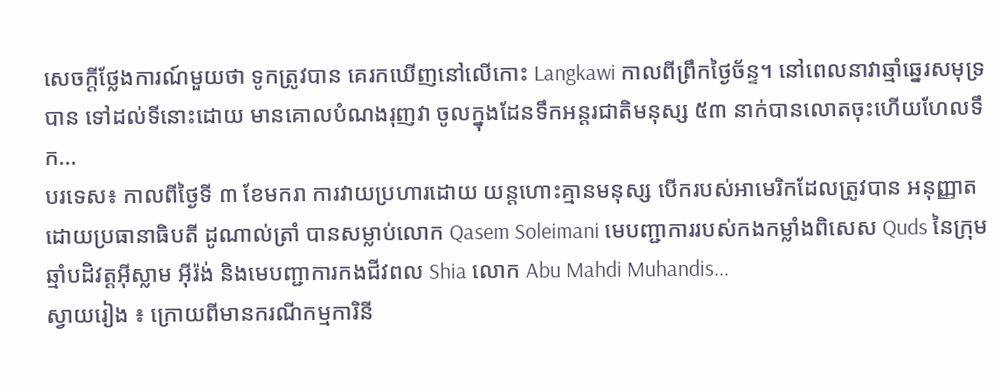សេចក្តីថ្លែងការណ៍មួយថា ទូកត្រូវបាន គេរកឃើញនៅលើកោះ Langkawi កាលពីព្រឹកថ្ងៃច័ន្ទ។ នៅពេលនាវាឆ្មាំឆ្នេរសមុទ្របាន ទៅដល់ទីនោះដោយ មានគោលបំណងរុញវា ចូលក្នុងដែនទឹកអន្តរជាតិមនុស្ស ៥៣ នាក់បានលោតចុះហើយហែលទឹក...
បរទេស៖ កាលពីថ្ងៃទី ៣ ខែមករា ការវាយប្រហារដោយ យន្តហោះគ្មានមនុស្ស បើករបស់អាមេរិកដែលត្រូវបាន អនុញ្ញាតដោយប្រធានាធិបតី ដូណាល់ត្រាំ បានសម្លាប់លោក Qasem Soleimani មេបញ្ជាការរបស់កងកម្លាំងពិសេស Quds នៃក្រុមឆ្មាំបដិវត្តអ៊ីស្លាម អ៊ីរ៉ង់ និងមេបញ្ជាការកងជីវពល Shia លោក Abu Mahdi Muhandis...
ស្វាយរៀង ៖ ក្រោយពីមានករណីកម្មការិនី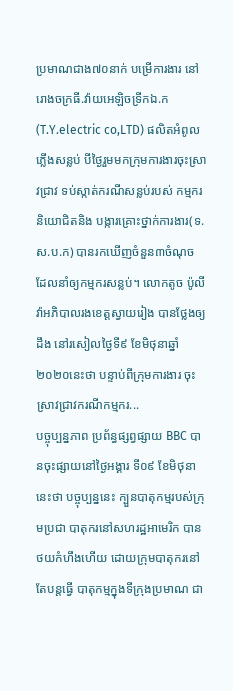ប្រមាណជាង៧០នាក់ បម្រើការងារ នៅរោងចក្រធី.វ៉ាយអេឡិចទ្រីកឯ.ក (T.Y.electric co,LTD) ផលិតអំពូលភ្លើងសន្លប់ បីថ្ងៃរួមមកក្រុមការងារចុះស្រាវជ្រាវ ទប់ស្កាត់ករណីសន្លប់របស់ កម្មករនិយោជិតនិង បង្ការគ្រោះថ្នាក់ការងារ(ទ.ស.ប.ក) បានរកឃើញចំនួន៣ចំណុច ដែលនាំឲ្យកម្មករសន្លប់។ លោកតូច ប៉ូលីវ៉ាអភិបាលរងខេត្តស្វាយរៀង បានថ្លែងឲ្យដឹង នៅរសៀលថ្ងៃទី៩ ខែមិថុនាឆ្នាំ២០២០នេះថា បន្ទាប់ពីក្រុមការងារ ចុះស្រាវជ្រាវករណីកម្មករ...
បច្ចុប្បន្នភាព ប្រព័ន្ធផ្សព្វផ្សាយ BBC បានចុះផ្សាយនៅថ្ងៃអង្គារ ទី០៩ ខែមិថុនានេះថា បច្ចុប្បន្ននេះ ក្បួនបាតុកម្មរបស់ក្រុមប្រជា បាតុករនៅសហរដ្ឋអាមេរិក បានថយកំហឹងហើយ ដោយក្រុមបាតុករនៅតែបន្តធ្វើ បាតុកម្មក្នុងទីក្រុងប្រមាណ ជា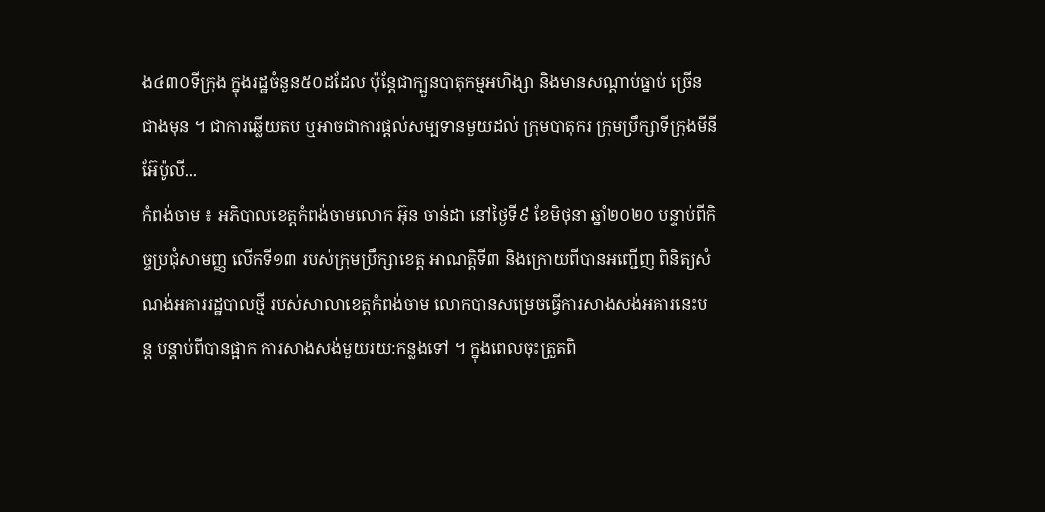ង៤៣០ទីក្រុង ក្នុងរដ្ឋចំនួន៥០ដដែល ប៉ុន្តែជាក្បួនបាតុកម្មអហិង្សា និងមានសណ្តាប់ធ្នាប់ ច្រើនជាងមុន ។ ជាការឆ្លើយតប ឬអាចជាការផ្តល់សម្បទានមួយដល់ ក្រុមបាតុករ ក្រុមប្រឹក្សាទីក្រុងមីនីអ៊ែប៉ូលី...
កំពង់ចាម ៖ អភិបាលខេត្តកំពង់ចាមលោក អ៊ុន ចាន់ដា នៅថ្ងៃទី៩ ខែមិថុនា ឆ្នាំ២០២០ បន្ទាប់ពីកិច្ចប្រជុំសាមញ្ញ លើកទី១៣ របស់ក្រុមប្រឹក្សាខេត្ត អាណត្តិទី៣ និងក្រោយពីបានអញ្ជើញ ពិនិត្យសំណង់អគាររដ្ឋបាលថ្មី របស់សាលាខេត្តកំពង់ចាម លោកបានសម្រេចធ្វើការសាងសង់អគារនេះបន្ត បន្តាប់ពីបានផ្អាក ការសាងសង់មួយរយ:កន្លងទៅ ។ ក្នុងពេលចុះត្រួតពិ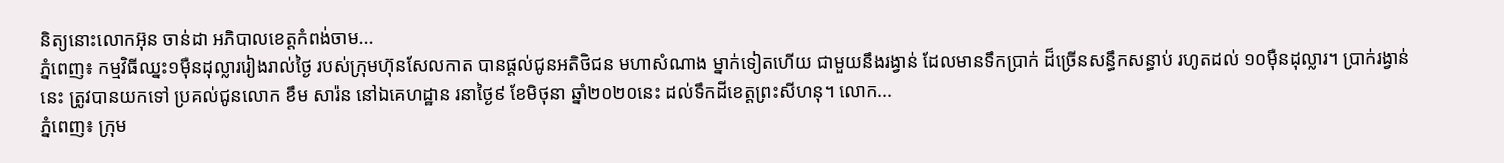និត្យនោះលោកអ៊ុន ចាន់ដា អភិបាលខេត្តកំពង់ចាម...
ភ្នំពេញ៖ កម្មវិធីឈ្នះ១ម៉ឺនដុល្លាររៀងរាល់ថ្ងៃ របស់ក្រុមហ៊ុនសែលកាត បានផ្តល់ជូនអតិថិជន មហាសំណាង ម្នាក់ទៀតហើយ ជាមួយនឹងរង្វាន់ ដែលមានទឹកប្រាក់ ដ៏ច្រើនសន្ធឹកសន្ធាប់ រហូតដល់ ១០ម៉ឺនដុល្លារ។ ប្រាក់រង្វាន់នេះ ត្រូវបានយកទៅ ប្រគល់ជូនលោក ខឹម សារ៉ន នៅឯគេហដ្ឋាន រនាថ្ងៃ៩ ខែមិថុនា ឆ្នាំ២០២០នេះ ដល់ទឹកដីខេត្តព្រះសីហនុ។ លោក...
ភ្នំពេញ៖ ក្រុម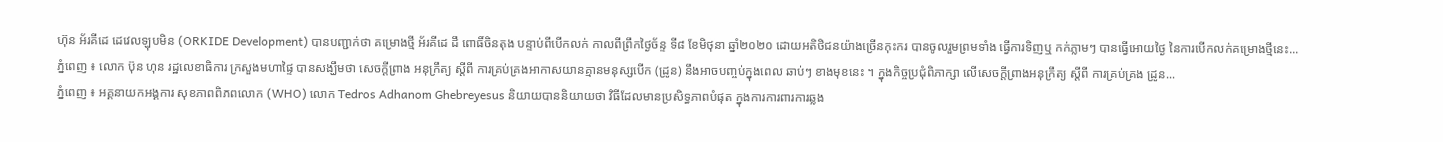ហ៊ុន អ័រគីដេ ដេវេលឡុបមិន (ORKIDE Development) បានបញ្ជាក់ថា គម្រោងថ្មី អ័រគីដេ ដឹ ពោធិ៍ចិនតុង បន្ទាប់ពីបើកលក់ កាលពីព្រឹកថ្ងៃច័ន្ទ ទី៨ ខែមិថុនា ឆ្នាំ២០២០ ដោយអតិថិជនយ៉ាងច្រើនកុះករ បានចូលរួមព្រមទាំង ធ្វើការទិញឬ កក់ភ្លាមៗ បានធ្វើអោយថ្ងៃ នៃការបើកលក់គម្រោងថ្មីនេះ...
ភ្នំពេញ ៖ លោក ប៊ុន ហុន រដ្ឋលេខាធិការ ក្រសួងមហាផ្ទៃ បានសង្ឃឹមថា សេចក្តីព្រាង អនុក្រឹត្យ ស្តីពី ការគ្រប់គ្រងអាកាសយានគ្មានមនុស្សបើក (ដ្រូន) នឹងអាចបញ្ចប់ក្នុងពេល ឆាប់ៗ ខាងមុខនេះ ។ ក្នុងកិច្ចប្រជុំពិភាក្សា លើសេចក្តីព្រាងអនុក្រឹត្យ ស្តីពី ការគ្រប់គ្រង ដ្រូន...
ភ្នំពេញ ៖ អគ្គនាយកអង្គការ សុខភាពពិភពលោក (WHO) លោក Tedros Adhanom Ghebreyesus និយាយបាននិយាយថា វិធីដែលមានប្រសិទ្ធភាពបំផុត ក្នុងការការពារការឆ្លង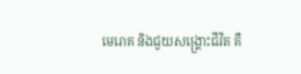មេរោគ និងជួយសង្គ្រោះជីវិត គឺ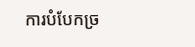ការបំបែកច្រ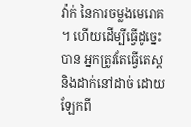វ៉ាក់ នៃការចម្លងមេរោគ ។ ហើយដើម្បីធ្វើដូច្នេះបាន អ្នកត្រូវតែធ្វើតេស្ត និងដាក់នៅដាច់ ដោយឡែកពី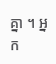គ្នា ។ អ្នក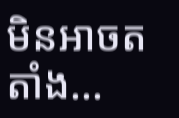មិនអាចតតាំង...